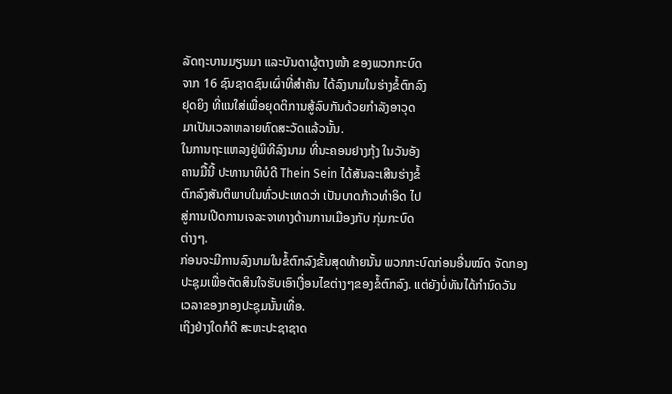ລັດຖະບານມຽນມາ ແລະບັນດາຜູ້ຕາງໜ້າ ຂອງພວກກະບົດ
ຈາກ 16 ຊົນຊາດຊົນເຜົ່າທີ່ສຳຄັນ ໄດ້ລົງນາມໃນຮ່າງຂໍ້ຕົກລົງ
ຢຸດຍິງ ທີ່ແນໃສ່ເພື່ອຍຸດຕິການສູ້ລົບກັນດ້ວຍກຳລັງອາວຸດ
ມາເປັນເວລາຫລາຍທົດສະວັດແລ້ວນັ້ນ.
ໃນການຖະແຫລງຢູ່ພິທີລົງນາມ ທີ່ນະຄອນຢາງກຸ້ງ ໃນວັນອັງ
ຄານມື້ນີ້ ປະທານາທິບໍດີ Thein Sein ໄດ້ສັນລະເສີນຮ່າງຂໍ້
ຕົກລົງສັນຕິພາບໃນທົ່ວປະເທດວ່າ ເປັນບາດກ້າວທຳອິດ ໄປ
ສູ່ການເປີດການເຈລະຈາທາງດ້ານການເມືອງກັບ ກຸ່ມກະບົດ
ຕ່າງໆ.
ກ່ອນຈະມີການລົງນາມໃນຂໍ້ຕົກລົງຂັ້ນສຸດທ້າຍນັ້ນ ພວກກະບົດກ່ອນອື່ນໝົດ ຈັດກອງປະຊຸມເພື່ອຕັດສິນໃຈຮັບເອົາເງື່ອນໄຂຕ່າງໆຂອງຂໍ້ຕົກລົງ. ແຕ່ຍັງບໍ່ທັນໄດ້ກຳນົດວັນ
ເວລາຂອງກອງປະຊຸມນັ້ນເທື່ອ.
ເຖິງຢ່າງໃດກໍດີ ສະຫະປະຊາຊາດ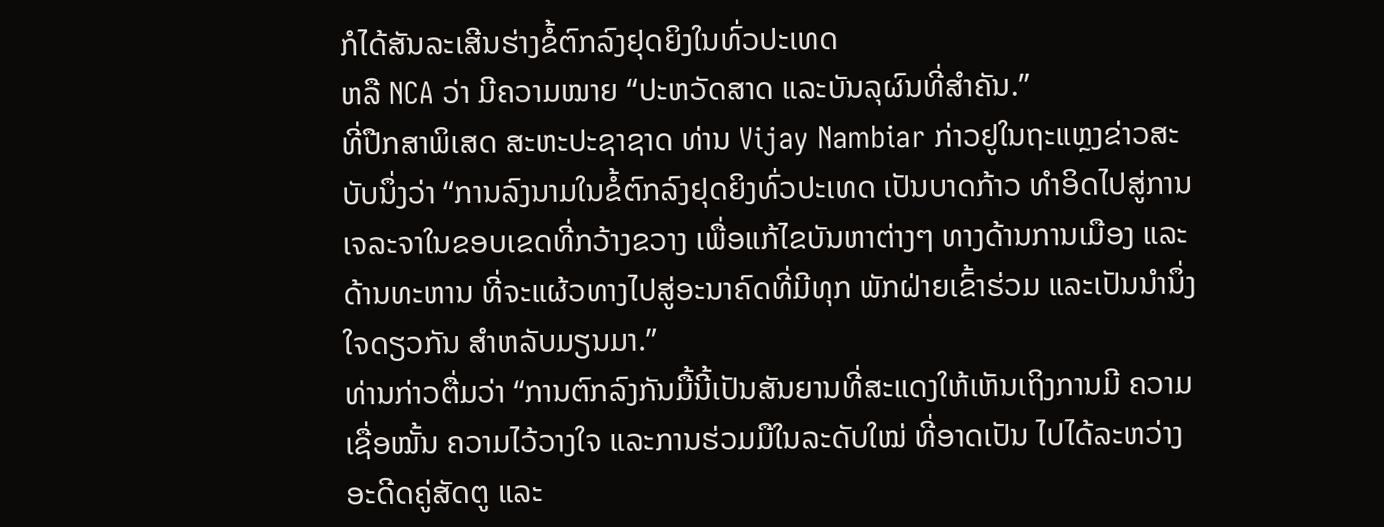ກໍໄດ້ສັນລະເສີນຮ່າງຂໍ້ຕົກລົງຢຸດຍິງໃນທົ່ວປະເທດ
ຫລື NCA ວ່າ ມີຄວາມໝາຍ “ປະຫວັດສາດ ແລະບັນລຸຜົນທີ່ສຳຄັນ.”
ທີ່ປືກສາພິເສດ ສະຫະປະຊາຊາດ ທ່ານ Vijay Nambiar ກ່າວຢູໃນຖະແຫຼງຂ່າວສະ
ບັບນຶ່ງວ່າ “ການລົງນາມໃນຂໍ້ຕົກລົງຢຸດຍິງທົ່ວປະເທດ ເປັນບາດກ້າວ ທຳອິດໄປສູ່ການ
ເຈລະຈາໃນຂອບເຂດທີ່ກວ້າງຂວາງ ເພື່ອແກ້ໄຂບັນຫາຕ່າງໆ ທາງດ້ານການເມືອງ ແລະ
ດ້ານທະຫານ ທີ່ຈະແຜ້ວທາງໄປສູ່ອະນາຄົດທີ່ມີທຸກ ພັກຝ່າຍເຂົ້າຮ່ວມ ແລະເປັນນຳນຶ່ງ
ໃຈດຽວກັນ ສຳຫລັບມຽນມາ.”
ທ່ານກ່າວຕື່ມວ່າ “ການຕົກລົງກັນມື້ນີ້ເປັນສັນຍານທີ່ສະແດງໃຫ້ເຫັນເຖິງການມີ ຄວາມ
ເຊື່ອໝັ້ນ ຄວາມໄວ້ວາງໃຈ ແລະການຮ່ວມມືໃນລະດັບໃໝ່ ທີ່ອາດເປັນ ໄປໄດ້ລະຫວ່າງ
ອະດີດຄູ່ສັດຕູ ແລະ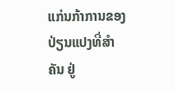ແກ່ນກ້າການຂອງປ່ຽນແປງທີ່ສຳຄັນ ຢູ່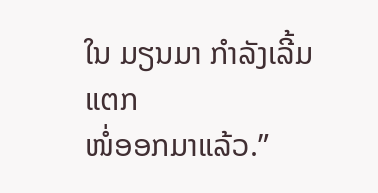ໃນ ມຽນມາ ກຳລັງເລີ້ມແຕກ
ໜໍ່ອອກມາແລ້ວ.”